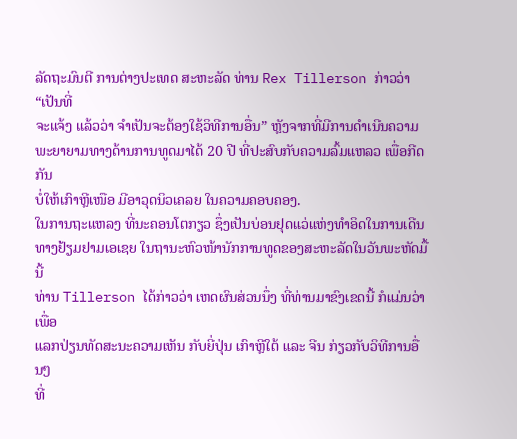ລັດຖະມົນຕີ ການຕ່າງປະເທດ ສະຫະລັດ ທ່ານ Rex Tillerson ກ່າວວ່າ “ເປັນທີ່
ຈະແຈ້ງ ແລ້ວວ່າ ຈຳເປັນຈະຕ້ອງໃຊ້ວິທີການອື່ນ” ຫຼັງຈາກທີ່ມີການດຳເນີນຄວາມ
ພະຍາຍາມທາງດ້ານການທູດມາໄດ້ 20 ປີ ທີ່ປະສົບກັບຄວາມລົ້ມແຫລວ ເພື່ອກີດກັນ
ບໍ່ໃຫ້ເກົາຫຼີເໜືອ ມີອາວຸດນິວເຄລຍ ໃນຄວາມຄອບຄອງ.
ໃນການຖະແຫລງ ທີ່ນະຄອນໂຕກຽວ ຊຶ່ງເປັນບ່ອນຢຸດແວ່ແຫ່ງທຳອິດໃນການເດີນ
ທາງຢ້ຽມຢາມເອເຊຍ ໃນຖານະຫົວໜ້ານັກການທູດຂອງສະຫະລັດໃນວັນພະຫັດມື້ນີ້
ທ່ານ Tillerson ໄດ້ກ່າວວ່າ ເຫດຜົນສ່ວນນຶ່ງ ທີ່ທ່ານມາຂົງເຂດນີ້ ກໍແມ່ນວ່າ ເພື່ອ
ແລກປ່ຽນທັດສະນະຄວາມເຫັນ ກັບຍີ່ປຸ່ນ ເກົາຫຼີໃຕ້ ແລະ ຈີນ ກ່ຽວກັບວິທີການອື່ນໆ
ທີ່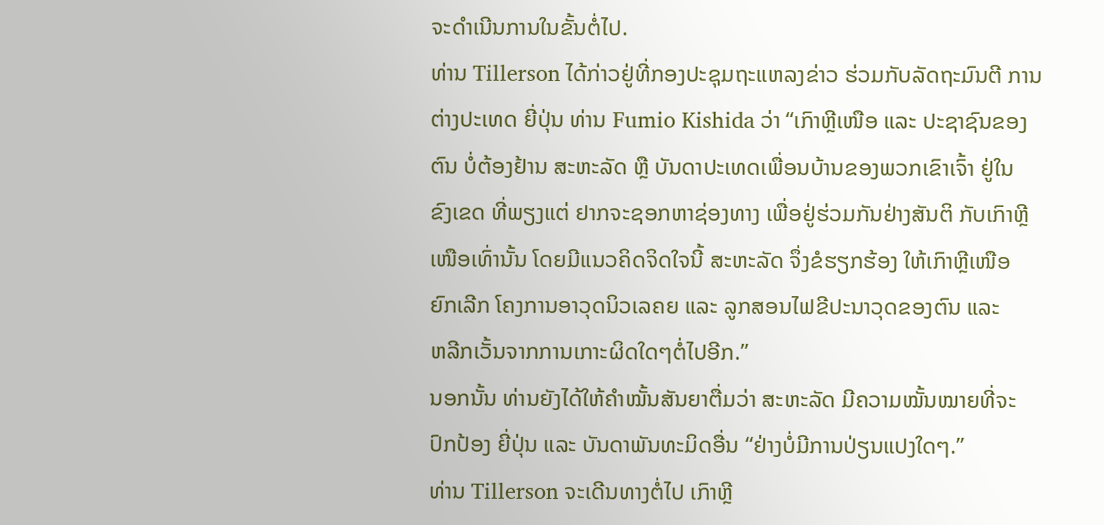ຈະດຳເນີນການໃນຂັ້ນຕໍ່ໄປ.
ທ່ານ Tillerson ໄດ້ກ່າວຢູ່ທີ່ກອງປະຊຸມຖະແຫລງຂ່າວ ຮ່ວມກັບລັດຖະມົນຕີ ການ
ຕ່າງປະເທດ ຍີ່ປຸ່ນ ທ່ານ Fumio Kishida ວ່າ “ເກົາຫຼີເໜືອ ແລະ ປະຊາຊົນຂອງ
ຕົນ ບໍ່ຕ້ອງຢ້ານ ສະຫະລັດ ຫຼື ບັນດາປະເທດເພື່ອນບ້ານຂອງພວກເຂົາເຈົ້າ ຢູ່ໃນ
ຂົງເຂດ ທີ່ພຽງແຕ່ ຢາກຈະຊອກຫາຊ່ອງທາງ ເພື່ອຢູ່ຮ່ວມກັນຢ່າງສັນຕິ ກັບເກົາຫຼີ
ເໜືອເທົ່ານັ້ນ ໂດຍມີແນວຄິດຈິດໃຈນີ້ ສະຫະລັດ ຈຶ່ງຂໍຮຽກຮ້ອງ ໃຫ້ເກົາຫຼີເໜືອ
ຍົກເລີກ ໂຄງການອາວຸດນິວເລຄຍ ແລະ ລູກສອນໄຟຂີປະນາວຸດຂອງຕົນ ແລະ
ຫລີກເວັ້ນຈາກການເກາະຜິດໃດໆຕໍ່ໄປອີກ.”
ນອກນັ້ນ ທ່ານຍັງໄດ້ໃຫ້ຄຳໝັ້ນສັນຍາຕື່ມວ່າ ສະຫະລັດ ມີຄວາມໝັ້ນໝາຍທີ່ຈະ
ປົກປ້ອງ ຍີ່ປຸ່ນ ແລະ ບັນດາພັນທະມິດອື່ນ “ຢ່າງບໍ່ມີການປ່ຽນແປງໃດໆ.”
ທ່ານ Tillerson ຈະເດີນທາງຕໍ່ໄປ ເກົາຫຼີ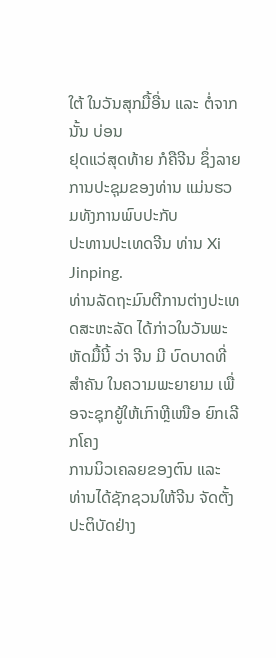ໃຕ້ ໃນວັນສຸກມື້ອື່ນ ແລະ ຕໍ່ຈາກນັ້ນ ບ່ອນ
ຢຸດແວ່ສຸດທ້າຍ ກໍຄືຈີນ ຊຶ່ງລາຍການປະຊຸມຂອງທ່ານ ແມ່ນຮວມທັງການພົບປະກັບ
ປະທານປະເທດຈີນ ທ່ານ Xi Jinping.
ທ່ານລັດຖະມົນຕີການຕ່າງປະເທດສະຫະລັດ ໄດ້ກ່າວໃນວັນພະຫັດມື້ນີ້ ວ່າ ຈີນ ມີ ບົດບາດທີ່ສຳຄັນ ໃນຄວາມພະຍາຍາມ ເພື່ອຈະຊຸກຍູ້ໃຫ້ເກົາຫຼີເໜືອ ຍົກເລີກໂຄງ
ການນິວເຄລຍຂອງຕົນ ແລະ ທ່ານໄດ້ຊັກຊວນໃຫ້ຈີນ ຈັດຕັ້ງປະຕິບັດຢ່າງ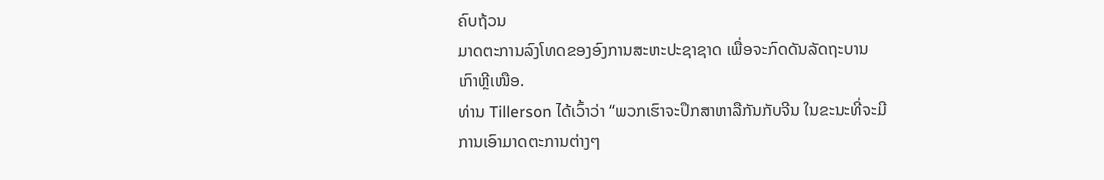ຄົບຖ້ວນ
ມາດຕະການລົງໂທດຂອງອົງການສະຫະປະຊາຊາດ ເພື່ອຈະກົດດັນລັດຖະບານ
ເກົາຫຼີເໜືອ.
ທ່ານ Tillerson ໄດ້ເວົ້າວ່າ “ພວກເຮົາຈະປຶກສາຫາລືກັນກັບຈີນ ໃນຂະນະທີ່ຈະມີ
ການເອົາມາດຕະການຕ່າງໆ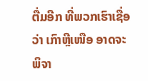ຕື່ມອີກ ທີ່ພວກເຮົາເຊື່ອວ່າ ເກົາຫຼີເໜືອ ອາດຈະ
ພິຈາ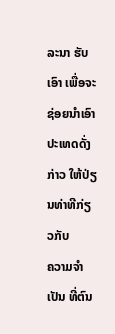ລະນາ ຮັບເອົາ ເພື່ອຈະຊ່ອຍນຳເອົາປະເທດດັ່ງກ່າວ ໃຫ້ປ່ຽນທ່າທີກ່ຽວກັບ
ຄວາມຈຳເປັນ ທີ່ຕົນ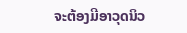ຈະຕ້ອງມີອາວຸດນິວ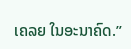ເຄລຍ ໃນອະນາຄົດ.”